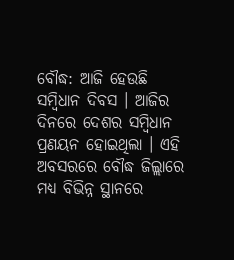ବୌଦ୍ଧ: ଆଜି ହେଉଛି ସମ୍ବିଧାନ ଦିବସ । ଆଜିର ଦିନରେ ଦେଶର ସମ୍ବିଧାନ ପ୍ରଣୟନ ହୋଇଥିଲା । ଏହି ଅବସରରେ ବୌଦ୍ଧ ଜିଲ୍ଲାରେ ମଧ୍ୟ ବିଭିନ୍ନ ସ୍ଥାନରେ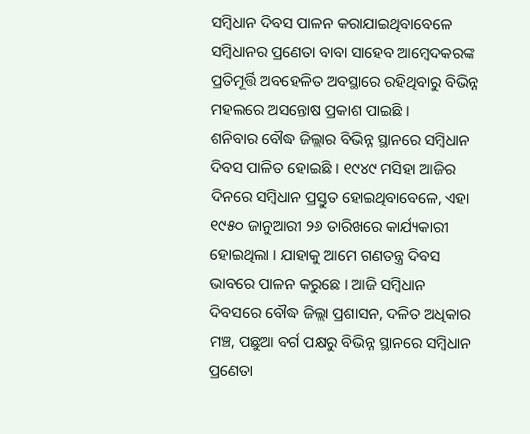ସମ୍ବିଧାନ ଦିବସ ପାଳନ କରାଯାଇଥିବାବେଳେ ସମ୍ବିଧାନର ପ୍ରଣେତା ବାବା ସାହେବ ଆମ୍ବେଦକରଙ୍କ ପ୍ରତିମୂର୍ତ୍ତି ଅବହେଳିତ ଅବସ୍ଥାରେ ରହିଥିବାରୁ ବିଭିନ୍ନ ମହଲରେ ଅସନ୍ତୋଷ ପ୍ରକାଶ ପାଇଛି ।
ଶନିବାର ବୌଦ୍ଧ ଜିଲ୍ଲାର ବିଭିନ୍ନ ସ୍ଥାନରେ ସମ୍ବିଧାନ ଦିବସ ପାଳିତ ହୋଇଛି । ୧୯୪୯ ମସିହା ଆଜିର ଦିନରେ ସମ୍ବିଧାନ ପ୍ରସ୍ତୁତ ହୋଇଥିବାବେଳେ, ଏହା ୧୯୫୦ ଜାନୁଆରୀ ୨୬ ତାରିଖରେ କାର୍ଯ୍ୟକାରୀ ହୋଇଥିଲା । ଯାହାକୁ ଆମେ ଗଣତନ୍ତ୍ର ଦିବସ ଭାବରେ ପାଳନ କରୁଛେ । ଆଜି ସମ୍ବିଧାନ ଦିବସରେ ବୌଦ୍ଧ ଜିଲ୍ଲା ପ୍ରଶାସନ, ଦଳିତ ଅଧିକାର ମଞ୍ଚ, ପଛୁଆ ବର୍ଗ ପକ୍ଷରୁ ବିଭିନ୍ନ ସ୍ଥାନରେ ସମ୍ବିଧାନ ପ୍ରଣେତା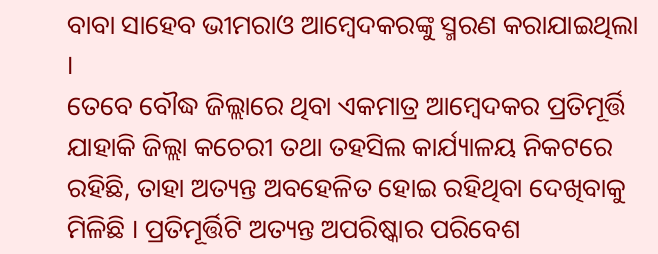ବାବା ସାହେବ ଭୀମରାଓ ଆମ୍ବେଦକରଙ୍କୁ ସ୍ମରଣ କରାଯାଇଥିଲା ।
ତେବେ ବୌଦ୍ଧ ଜିଲ୍ଲାରେ ଥିବା ଏକମାତ୍ର ଆମ୍ବେଦକର ପ୍ରତିମୂର୍ତ୍ତି ଯାହାକି ଜିଲ୍ଲା କଚେରୀ ତଥା ତହସିଲ କାର୍ଯ୍ୟାଳୟ ନିକଟରେ ରହିଛି, ତାହା ଅତ୍ୟନ୍ତ ଅବହେଳିତ ହୋଇ ରହିଥିବା ଦେଖିବାକୁ ମିଳିଛି । ପ୍ରତିମୂର୍ତ୍ତିଟି ଅତ୍ୟନ୍ତ ଅପରିଷ୍କାର ପରିବେଶ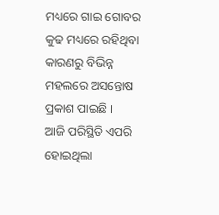ମଧ୍ୟରେ ଗାଇ ଗୋବର କୁଢ ମଧ୍ୟରେ ରହିଥିବା କାରଣରୁ ବିଭିନ୍ନ ମହଲରେ ଅସନ୍ତୋଷ ପ୍ରକାଶ ପାଇଛି ।
ଆଜି ପରିସ୍ଥିତି ଏପରି ହୋଇଥିଲା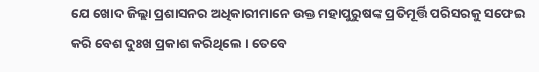ଯେ ଖୋଦ ଜିଲ୍ଲା ପ୍ରଶାସନର ଅଧିକାରୀମାନେ ଉକ୍ତ ମହାପୁରୁଷଙ୍କ ପ୍ରତିମୂର୍ତ୍ତି ପରିସରକୁ ସଫେଇ କରି ବେଶ ଦୁଃଖ ପ୍ରକାଶ କରିଥିଲେ । ତେବେ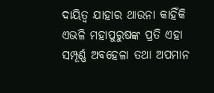ଦାୟିତ୍ବ ଯାହାର ଥାଉନା କାହିଁକି ଏଭଳି ମହାପୁରୁଷଙ୍କ ପ୍ରତି ଏହା ସମ୍ପୂର୍ଣ୍ଣ ଅବହେଳା ତଥା ଅପମାନ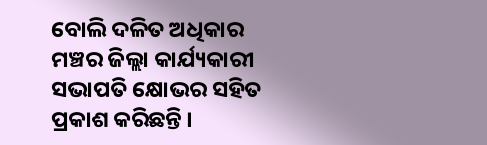ବୋଲି ଦଳିତ ଅଧିକାର ମଞ୍ଚର ଜିଲ୍ଲା କାର୍ଯ୍ୟକାରୀ ସଭାପତି କ୍ଷୋଭର ସହିତ ପ୍ରକାଶ କରିଛନ୍ତି ।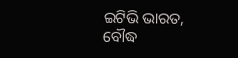ଇଟିଭି ଭାରତ, ବୌଦ୍ଧ